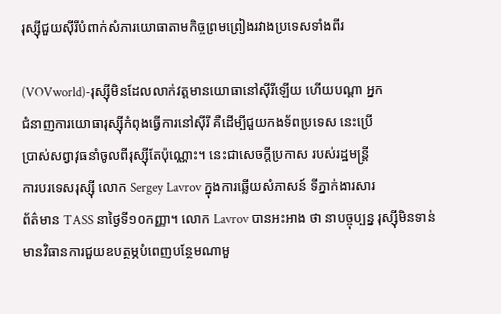រុស្ស៊ីជួយស៊ីរីបំពាក់សំភារយោធាតាមកិច្ចព្រមព្រៀងរវាងប្រទេសទាំងពីរ

(VOVworld)-រុស្ស៊ីមិនដែលលាក់វត្តមានយោធានៅស៊ីរីឡើយ ហើយបណ្តា អ្នក
ជំនាញការយោធារុស្ស៊ីកំពុងធ្វើការនៅស៊ីរី គឺដើម្បីជួយកងទ័ពប្រទេស នេះប្រើ
ប្រាស់សព្វាវុធនាំចូលពីរុស្ស៊ីតែប៉ុណ្ណោះ។ នេះជាសេចក្តីប្រកាស របស់រដ្ឋមន្ត្រី
ការបរទេសរុស្ស៊ី លោក Sergey Lavrov ក្នុងការឆ្លើយសំភាសន៍ ទីភ្នាក់ងារសារ
ព័ត៌មាន TASS នាថ្ងៃទី១០កញ្ញា។ លោក Lavrov បានអះអាង ថា នាបច្ចុប្បន្ន រុស្ស៊ីមិនទាន់មានវិធានការជួយឧបត្ថម្ភបំពេញបន្ថែមណាមួ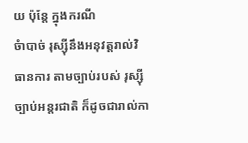យ ប៉ុន្តែ ក្នុងករណី
ចំាបាច់ រុស្ស៊ីនឹងអនុវត្តរាល់វិធានការ តាមច្បាប់របស់ រុស្ស៊ី ច្បាប់អន្តរជាតិ ក៏ដូចជារាល់កា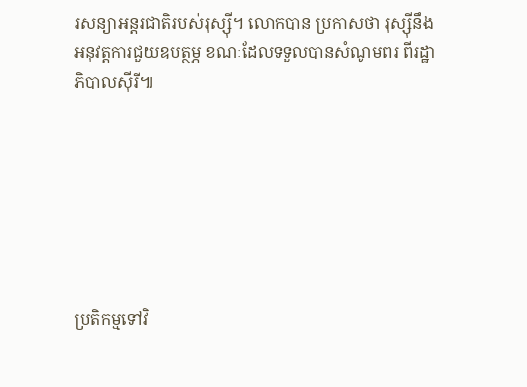រសន្យាអន្តរជាតិរបស់រុស្ស៊ី។ លោកបាន ប្រកាសថា រុស្ស៊ីនឹង
អនុវត្តការជួយឧបត្ថម្ភ ខណៈដែលទទួលបានសំណូមពរ ពីរដ្ឋាភិបាលស៊ីរី៕







ប្រតិកម្មទៅវិ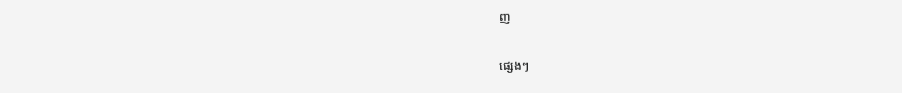ញ

ផ្សេងៗ